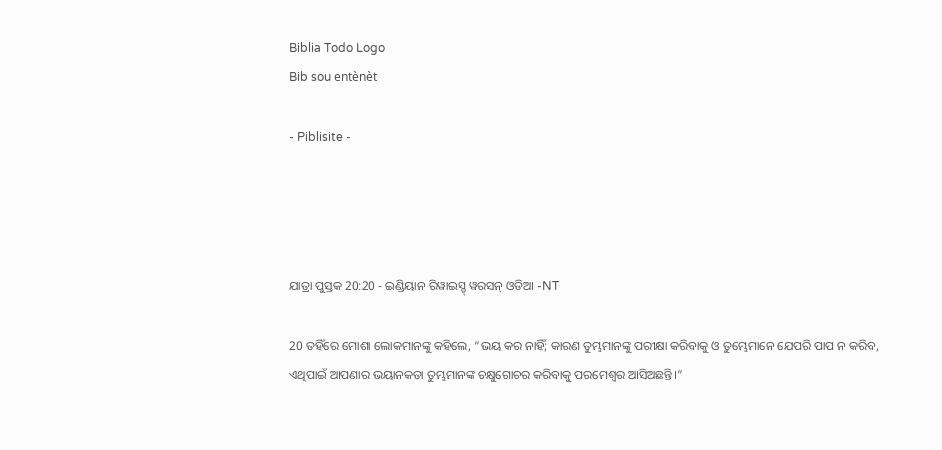Biblia Todo Logo
Bib sou entènèt

- Piblisite -




ଯାତ୍ରା ପୁସ୍ତକ 20:20 - ଇଣ୍ଡିୟାନ ରିୱାଇସ୍ଡ୍ ୱରସନ୍ ଓଡିଆ -NT

20 ତହିଁରେ ମୋଶା ଲୋକମାନଙ୍କୁ କହିଲେ, “ଭୟ କର ନାହିଁ; କାରଣ ତୁମ୍ଭମାନଙ୍କୁ ପରୀକ୍ଷା କରିବାକୁ ଓ ତୁମ୍ଭେମାନେ ଯେପରି ପାପ ନ କରିବ, ଏଥିପାଇଁ ଆପଣାର ଭୟାନକତା ତୁମ୍ଭମାନଙ୍କ ଚକ୍ଷୁଗୋଚର କରିବାକୁ ପରମେଶ୍ୱର ଆସିଅଛନ୍ତି।”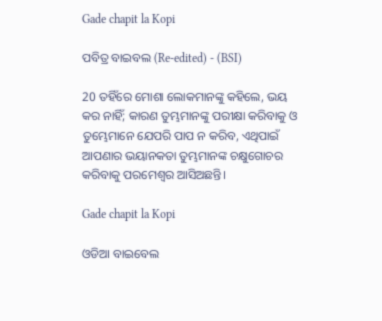Gade chapit la Kopi

ପବିତ୍ର ବାଇବଲ (Re-edited) - (BSI)

20 ତହିଁରେ ମୋଶା ଲୋକମାନଙ୍କୁ କହିଲେ, ଭୟ କର ନାହିଁ; କାରଣ ତୁମ୍ଭମାନଙ୍କୁ ପରୀକ୍ଷା କରିବାକୁ ଓ ତୁମ୍ଭେମାନେ ଯେପରି ପାପ ନ କରିବ, ଏଥିପାଇଁ ଆପଣାର ଭୟାନକତା ତୁମ୍ଭମାନଙ୍କ ଚକ୍ଷୁଗୋଚର କରିବାକୁ ପରମେଶ୍ଵର ଆସିଅଛନ୍ତି।

Gade chapit la Kopi

ଓଡିଆ ବାଇବେଲ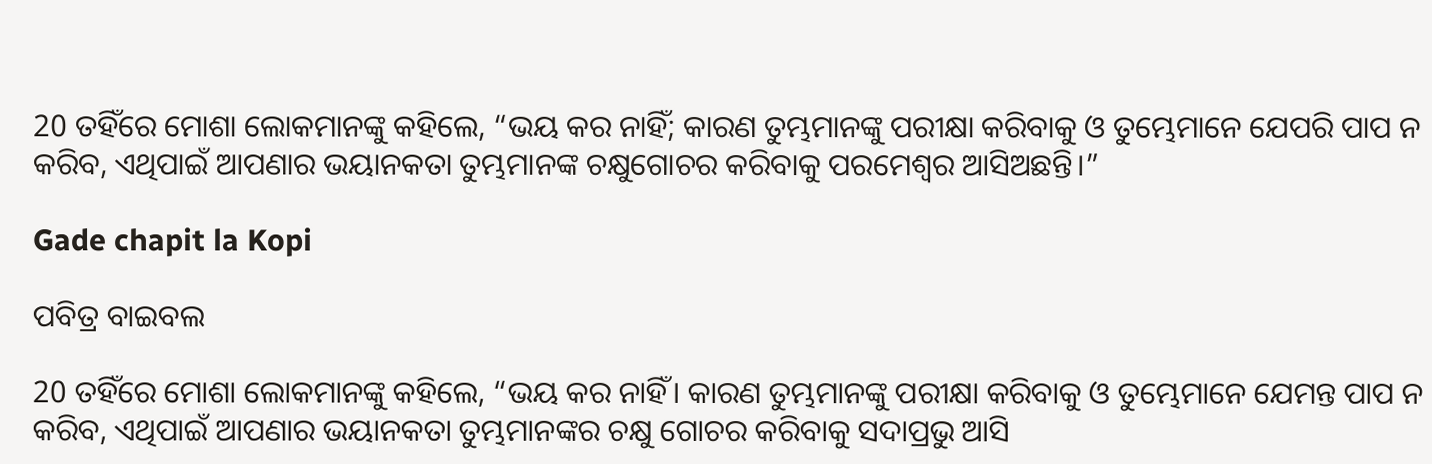20 ତହିଁରେ ମୋଶା ଲୋକମାନଙ୍କୁ କହିଲେ, “ଭୟ କର ନାହିଁ; କାରଣ ତୁମ୍ଭମାନଙ୍କୁ ପରୀକ୍ଷା କରିବାକୁ ଓ ତୁମ୍ଭେମାନେ ଯେପରି ପାପ ନ କରିବ, ଏଥିପାଇଁ ଆପଣାର ଭୟାନକତା ତୁମ୍ଭମାନଙ୍କ ଚକ୍ଷୁଗୋଚର କରିବାକୁ ପରମେଶ୍ୱର ଆସିଅଛନ୍ତି।”

Gade chapit la Kopi

ପବିତ୍ର ବାଇବଲ

20 ତହିଁରେ ମୋଶା ଲୋକମାନଙ୍କୁ କହିଲେ, “ଭୟ କର ନାହିଁ। କାରଣ ତୁମ୍ଭମାନଙ୍କୁ ପରୀକ୍ଷା କରିବାକୁ ଓ ତୁମ୍ଭେମାନେ ଯେମନ୍ତ ପାପ ନ କରିବ, ଏଥିପାଇଁ ଆପଣାର ଭୟାନକତା ତୁମ୍ଭମାନଙ୍କର ଚକ୍ଷୁ ଗୋଚର କରିବାକୁ ସଦାପ୍ରଭୁ ଆସି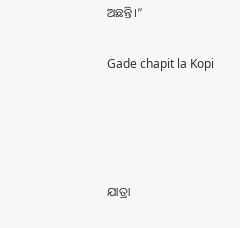ଅଛନ୍ତି।”

Gade chapit la Kopi




ଯାତ୍ରା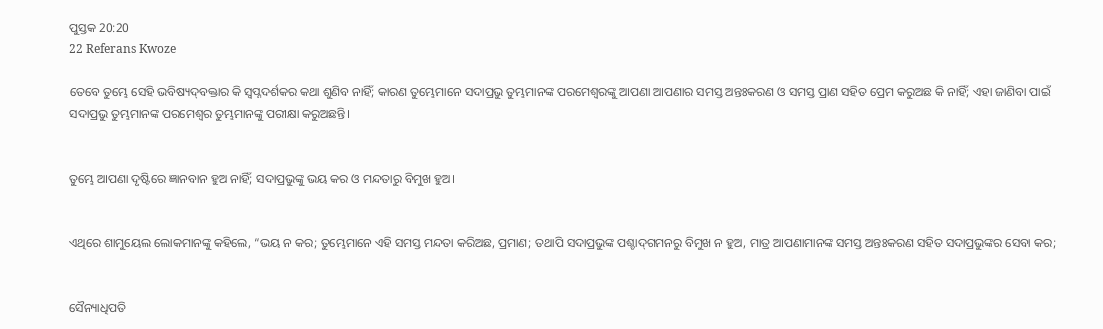ପୁସ୍ତକ 20:20
22 Referans Kwoze

ତେବେ ତୁମ୍ଭେ ସେହି ଭବିଷ୍ୟଦ୍‍ବକ୍ତାର କି ସ୍ୱପ୍ନଦର୍ଶକର କଥା ଶୁଣିବ ନାହିଁ; କାରଣ ତୁମ୍ଭେମାନେ ସଦାପ୍ରଭୁ ତୁମ୍ଭମାନଙ୍କ ପରମେଶ୍ୱରଙ୍କୁ ଆପଣା ଆପଣାର ସମସ୍ତ ଅନ୍ତଃକରଣ ଓ ସମସ୍ତ ପ୍ରାଣ ସହିତ ପ୍ରେମ କରୁଅଛ କି ନାହିଁ; ଏହା ଜାଣିବା ପାଇଁ ସଦାପ୍ରଭୁ ତୁମ୍ଭମାନଙ୍କ ପରମେଶ୍ୱର ତୁମ୍ଭମାନଙ୍କୁ ପରୀକ୍ଷା କରୁଅଛନ୍ତି।


ତୁମ୍ଭେ ଆପଣା ଦୃଷ୍ଟିରେ ଜ୍ଞାନବାନ ହୁଅ ନାହିଁ; ସଦାପ୍ରଭୁଙ୍କୁ ଭୟ କର ଓ ମନ୍ଦତାରୁ ବିମୁଖ ହୁଅ।


ଏଥିରେ ଶାମୁୟେଲ ଲୋକମାନଙ୍କୁ କହିଲେ, “ଭୟ ନ କର; ତୁମ୍ଭେମାନେ ଏହି ସମସ୍ତ ମନ୍ଦତା କରିଅଛ, ପ୍ରମାଣ; ତଥାପି ସଦାପ୍ରଭୁଙ୍କ ପଶ୍ଚାଦ୍‍ଗମନରୁ ବିମୁଖ ନ ହୁଅ, ମାତ୍ର ଆପଣାମାନଙ୍କ ସମସ୍ତ ଅନ୍ତଃକରଣ ସହିତ ସଦାପ୍ରଭୁଙ୍କର ସେବା କର;


ସୈନ୍ୟାଧିପତି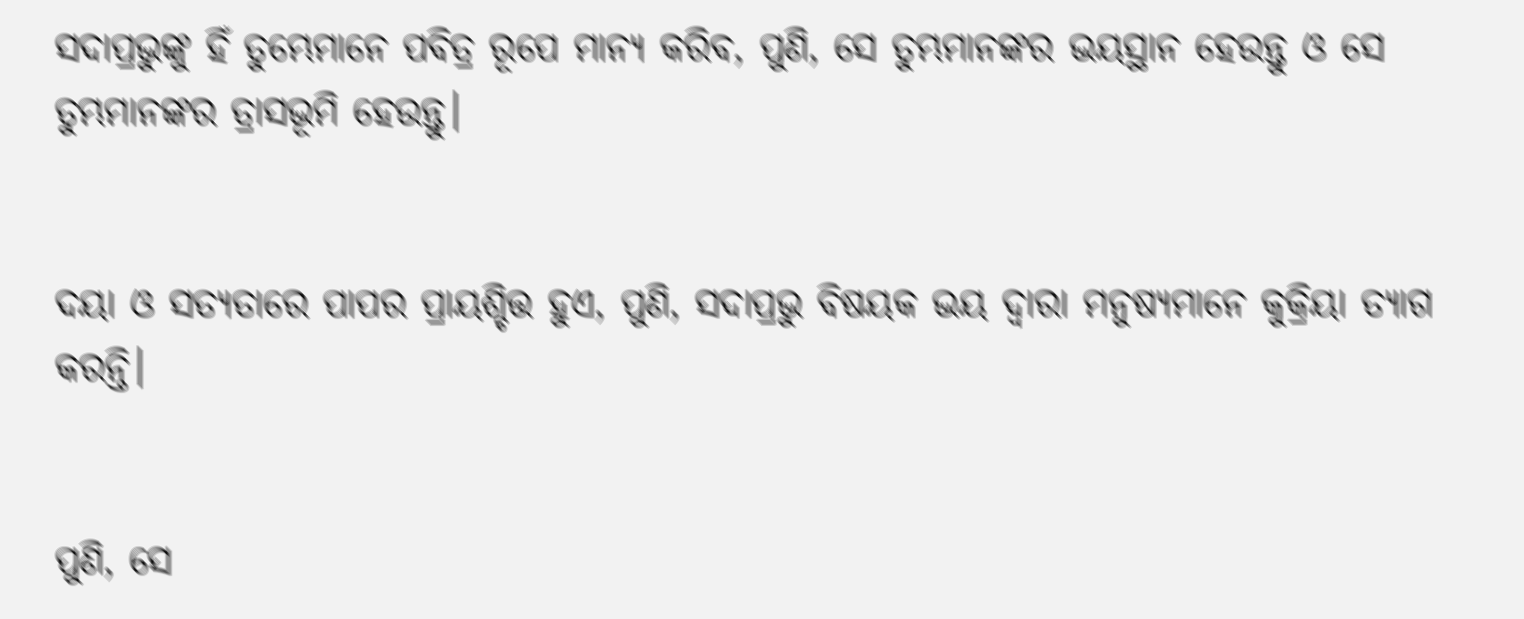ସଦାପ୍ରଭୁଙ୍କୁ ହିଁ ତୁମ୍ଭେମାନେ ପବିତ୍ର ରୂପେ ମାନ୍ୟ କରିବ, ପୁଣି, ସେ ତୁମ୍ଭମାନଙ୍କର ଭୟସ୍ଥାନ ହେଉନ୍ତୁ ଓ ସେ ତୁମ୍ଭମାନଙ୍କର ତ୍ରାସଭୂମି ହେଉନ୍ତୁ।


ଦୟା ଓ ସତ୍ୟତାରେ ପାପର ପ୍ରାୟଶ୍ଚିତ୍ତ ହୁଏ, ପୁଣି, ସଦାପ୍ରଭୁ ବିଷୟକ ଭୟ ଦ୍ୱାରା ମନୁଷ୍ୟମାନେ କୁକ୍ରିୟା ତ୍ୟାଗ କରନ୍ତି।


ପୁଣି, ସେ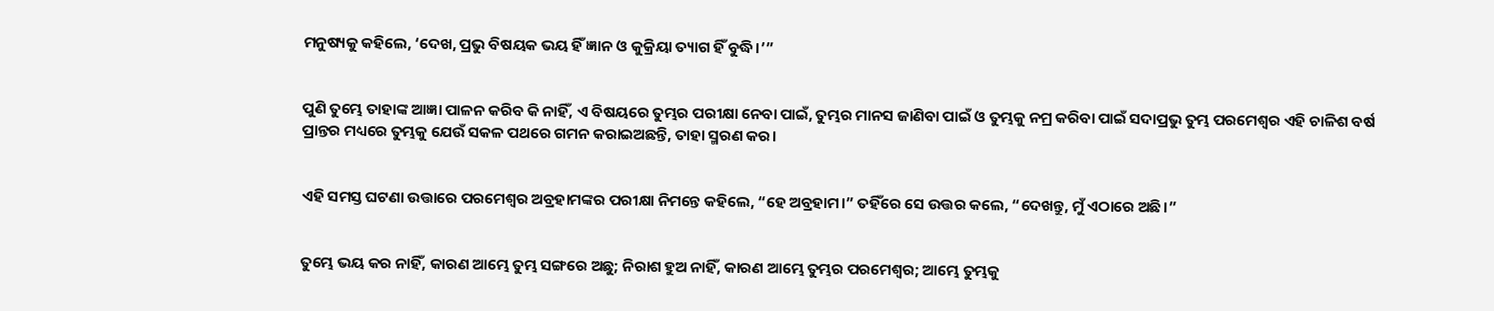ମନୁଷ୍ୟକୁ କହିଲେ, ‘ଦେଖ, ପ୍ରଭୁ ବିଷୟକ ଭୟ ହିଁ ଜ୍ଞାନ ଓ କୁକ୍ରିୟା ତ୍ୟାଗ ହିଁ ବୁଦ୍ଧି।’”


ପୁଣି ତୁମ୍ଭେ ତାହାଙ୍କ ଆଜ୍ଞା ପାଳନ କରିବ କି ନାହିଁ, ଏ ବିଷୟରେ ତୁମ୍ଭର ପରୀକ୍ଷା ନେବା ପାଇଁ, ତୁମ୍ଭର ମାନସ ଜାଣିବା ପାଇଁ ଓ ତୁମ୍ଭକୁ ନମ୍ର କରିବା ପାଇଁ ସଦାପ୍ରଭୁ ତୁମ୍ଭ ପରମେଶ୍ୱର ଏହି ଚାଳିଶ ବର୍ଷ ପ୍ରାନ୍ତର ମଧ୍ୟରେ ତୁମ୍ଭକୁ ଯେଉଁ ସକଳ ପଥରେ ଗମନ କରାଇଅଛନ୍ତି, ତାହା ସ୍ମରଣ କର।


ଏହି ସମସ୍ତ ଘଟଣା ଉତ୍ତାରେ ପରମେଶ୍ୱର ଅବ୍ରହାମଙ୍କର ପରୀକ୍ଷା ନିମନ୍ତେ କହିଲେ, “ହେ ଅବ୍ରହାମ।” ତହିଁରେ ସେ ଉତ୍ତର କଲେ, “ଦେଖନ୍ତୁ, ମୁଁ ଏଠାରେ ଅଛି।”


ତୁମ୍ଭେ ଭୟ କର ନାହିଁ, କାରଣ ଆମ୍ଭେ ତୁମ୍ଭ ସଙ୍ଗରେ ଅଛୁ; ନିରାଶ ହୁଅ ନାହିଁ, କାରଣ ଆମ୍ଭେ ତୁମ୍ଭର ପରମେଶ୍ୱର; ଆମ୍ଭେ ତୁମ୍ଭକୁ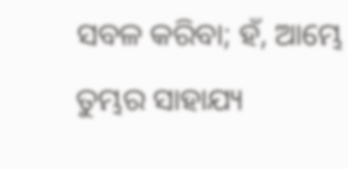ସବଳ କରିବା; ହଁ, ଆମ୍ଭେ ତୁମ୍ଭର ସାହାଯ୍ୟ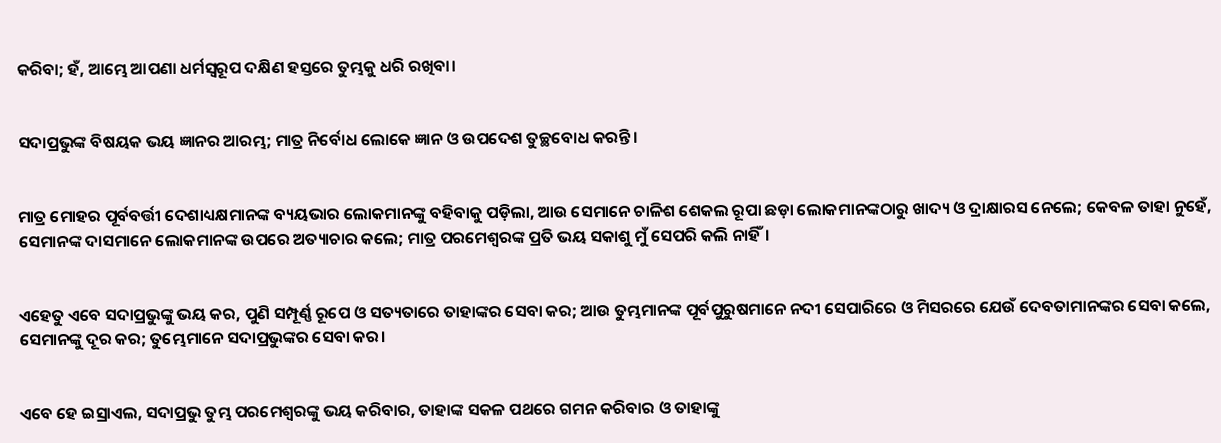କରିବା; ହଁ, ଆମ୍ଭେ ଆପଣା ଧର୍ମସ୍ୱରୂପ ଦକ୍ଷିଣ ହସ୍ତରେ ତୁମ୍ଭକୁ ଧରି ରଖିବା।


ସଦାପ୍ରଭୁଙ୍କ ବିଷୟକ ଭୟ ଜ୍ଞାନର ଆରମ୍ଭ; ମାତ୍ର ନିର୍ବୋଧ ଲୋକେ ଜ୍ଞାନ ଓ ଉପଦେଶ ତୁଚ୍ଛବୋଧ କରନ୍ତି।


ମାତ୍ର ମୋହର ପୂର୍ବବର୍ତ୍ତୀ ଦେଶାଧ୍ୟକ୍ଷମାନଙ୍କ ବ୍ୟୟଭାର ଲୋକମାନଙ୍କୁ ବହିବାକୁ ପଡ଼ିଲା, ଆଉ ସେମାନେ ଚାଳିଶ ଶେକଲ ରୂପା ଛଡ଼ା ଲୋକମାନଙ୍କଠାରୁ ଖାଦ୍ୟ ଓ ଦ୍ରାକ୍ଷାରସ ନେଲେ; କେବଳ ତାହା ନୁହେଁ, ସେମାନଙ୍କ ଦାସମାନେ ଲୋକମାନଙ୍କ ଉପରେ ଅତ୍ୟାଚାର କଲେ; ମାତ୍ର ପରମେଶ୍ୱରଙ୍କ ପ୍ରତି ଭୟ ସକାଶୁ ମୁଁ ସେପରି କଲି ନାହିଁ।


ଏହେତୁ ଏବେ ସଦାପ୍ରଭୁଙ୍କୁ ଭୟ କର, ପୁଣି ସମ୍ପୂର୍ଣ୍ଣ ରୂପେ ଓ ସତ୍ୟତାରେ ତାହାଙ୍କର ସେବା କର; ଆଉ ତୁମ୍ଭମାନଙ୍କ ପୂର୍ବପୁରୁଷମାନେ ନଦୀ ସେପାରିରେ ଓ ମିସରରେ ଯେଉଁ ଦେବତାମାନଙ୍କର ସେବା କଲେ, ସେମାନଙ୍କୁ ଦୂର କର; ତୁମ୍ଭେମାନେ ସଦାପ୍ରଭୁଙ୍କର ସେବା କର।


ଏବେ ହେ ଇସ୍ରାଏଲ, ସଦାପ୍ରଭୁ ତୁମ୍ଭ ପରମେଶ୍ୱରଙ୍କୁ ଭୟ କରିବାର, ତାହାଙ୍କ ସକଳ ପଥରେ ଗମନ କରିବାର ଓ ତାହାଙ୍କୁ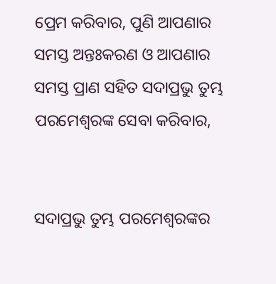ପ୍ରେମ କରିବାର, ପୁଣି ଆପଣାର ସମସ୍ତ ଅନ୍ତଃକରଣ ଓ ଆପଣାର ସମସ୍ତ ପ୍ରାଣ ସହିତ ସଦାପ୍ରଭୁ ତୁମ୍ଭ ପରମେଶ୍ୱରଙ୍କ ସେବା କରିବାର,


ସଦାପ୍ରଭୁ ତୁମ୍ଭ ପରମେଶ୍ୱରଙ୍କର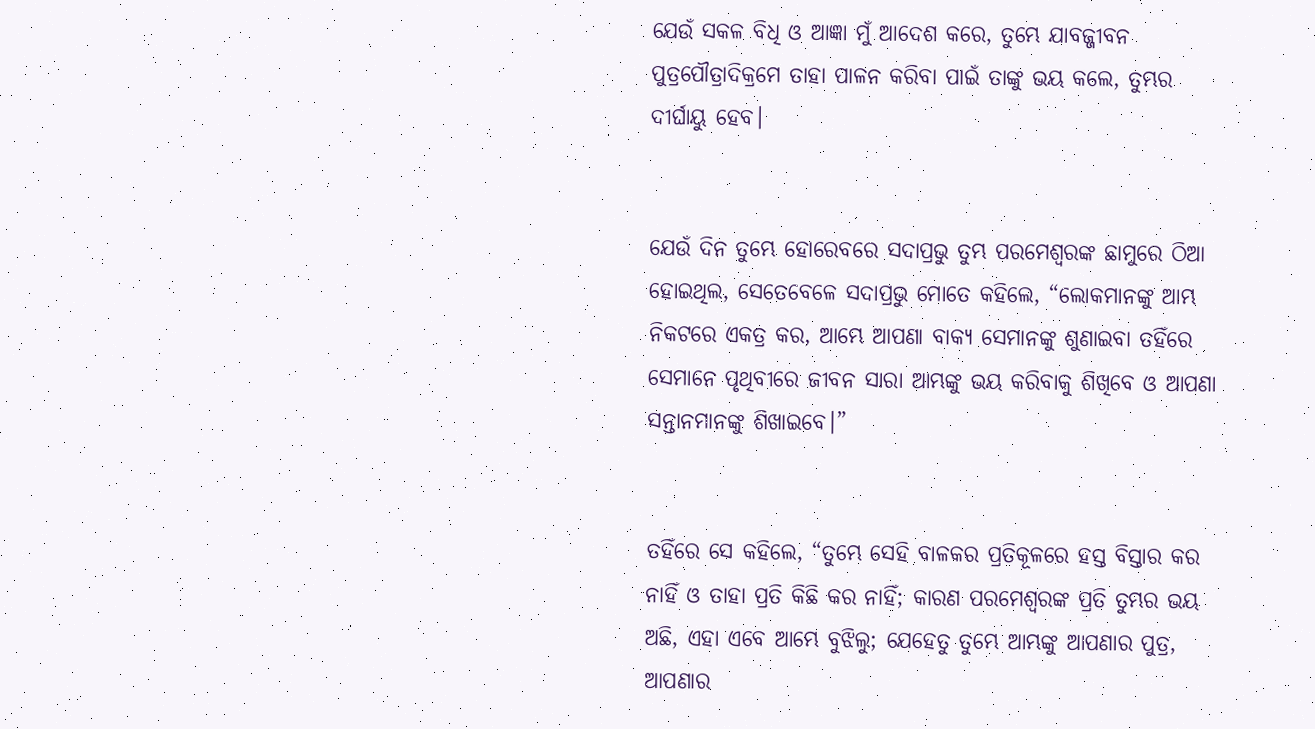ଯେଉଁ ସକଳ ବିଧି ଓ ଆଜ୍ଞା ମୁଁ ଆଦେଶ କରେ, ତୁମ୍ଭେ ଯାବଜ୍ଜୀବନ ପୁତ୍ରପୌତ୍ରାଦିକ୍ରମେ ତାହା ପାଳନ କରିବା ପାଇଁ ତାଙ୍କୁ ଭୟ କଲେ, ତୁମ୍ଭର ଦୀର୍ଘାୟୁ ହେବ।


ଯେଉଁ ଦିନ ତୁମ୍ଭେ ହୋରେବରେ ସଦାପ୍ରଭୁ ତୁମ୍ଭ ପରମେଶ୍ୱରଙ୍କ ଛାମୁରେ ଠିଆ ହୋଇଥିଲ, ସେତେବେଳେ ସଦାପ୍ରଭୁ ମୋତେ କହିଲେ, “ଲୋକମାନଙ୍କୁ ଆମ୍ଭ ନିକଟରେ ଏକତ୍ର କର, ଆମ୍ଭେ ଆପଣା ବାକ୍ୟ ସେମାନଙ୍କୁ ଶୁଣାଇବା ତହିଁରେ ସେମାନେ ପୃଥିବୀରେ ଜୀବନ ସାରା ଆମ୍ଭଙ୍କୁ ଭୟ କରିବାକୁ ଶିଖିବେ ଓ ଆପଣା ସନ୍ତାନମାନଙ୍କୁ ଶିଖାଇବେ।”


ତହିଁରେ ସେ କହିଲେ, “ତୁମ୍ଭେ ସେହି ବାଳକର ପ୍ରତିକୂଳରେ ହସ୍ତ ବିସ୍ତାର କର ନାହିଁ ଓ ତାହା ପ୍ରତି କିଛି କର ନାହିଁ; କାରଣ ପରମେଶ୍ୱରଙ୍କ ପ୍ରତି ତୁମ୍ଭର ଭୟ ଅଛି, ଏହା ଏବେ ଆମ୍ଭେ ବୁଝିଲୁ; ଯେହେତୁ ତୁମ୍ଭେ ଆମ୍ଭଙ୍କୁ ଆପଣାର ପୁତ୍ର, ଆପଣାର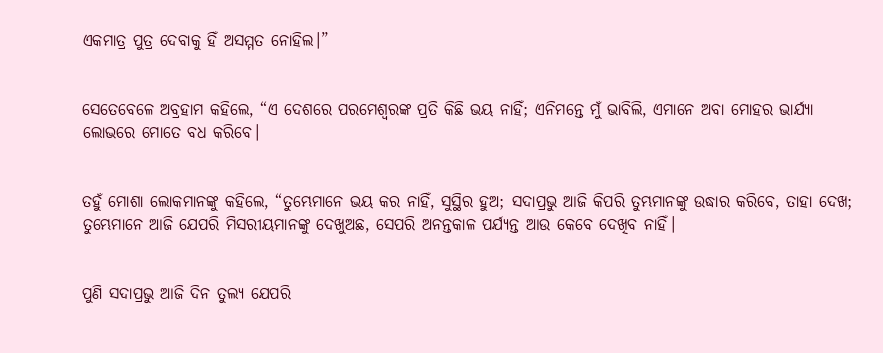ଏକମାତ୍ର ପୁତ୍ର ଦେବାକୁ ହିଁ ଅସମ୍ମତ ନୋହିଲ।”


ସେତେବେଳେ ଅବ୍ରହାମ କହିଲେ, “ଏ ଦେଶରେ ପରମେଶ୍ୱରଙ୍କ ପ୍ରତି କିଛି ଭୟ ନାହିଁ; ଏନିମନ୍ତେ ମୁଁ ଭାବିଲି, ଏମାନେ ଅବା ମୋହର ଭାର୍ଯ୍ୟା ଲୋଭରେ ମୋତେ ବଧ କରିବେ।


ତହୁଁ ମୋଶା ଲୋକମାନଙ୍କୁ କହିଲେ, “ତୁମ୍ଭେମାନେ ଭୟ କର ନାହିଁ, ସୁସ୍ଥିର ହୁଅ; ସଦାପ୍ରଭୁ ଆଜି କିପରି ତୁମ୍ଭମାନଙ୍କୁ ଉଦ୍ଧାର କରିବେ, ତାହା ଦେଖ; ତୁମ୍ଭେମାନେ ଆଜି ଯେପରି ମିସରୀୟମାନଙ୍କୁ ଦେଖୁଅଛ, ସେପରି ଅନନ୍ତକାଳ ପର୍ଯ୍ୟନ୍ତ ଆଉ କେବେ ଦେଖିବ ନାହିଁ।


ପୁଣି ସଦାପ୍ରଭୁ ଆଜି ଦିନ ତୁଲ୍ୟ ଯେପରି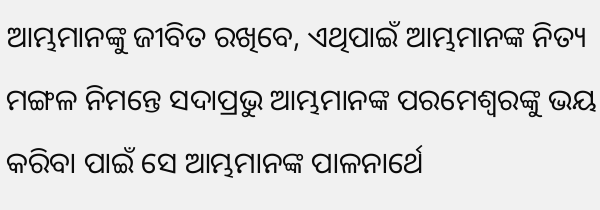ଆମ୍ଭମାନଙ୍କୁ ଜୀବିତ ରଖିବେ, ଏଥିପାଇଁ ଆମ୍ଭମାନଙ୍କ ନିତ୍ୟ ମଙ୍ଗଳ ନିମନ୍ତେ ସଦାପ୍ରଭୁ ଆମ୍ଭମାନଙ୍କ ପରମେଶ୍ୱରଙ୍କୁ ଭୟ କରିବା ପାଇଁ ସେ ଆମ୍ଭମାନଙ୍କ ପାଳନାର୍ଥେ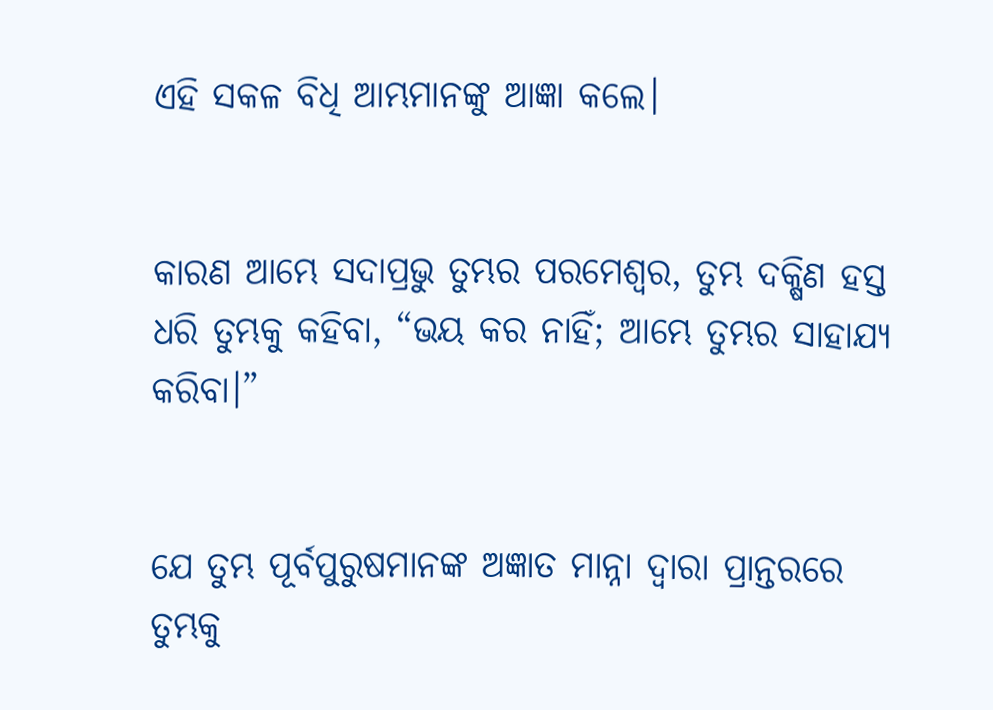ଏହି ସକଳ ବିଧି ଆମ୍ଭମାନଙ୍କୁ ଆଜ୍ଞା କଲେ।


କାରଣ ଆମ୍ଭେ ସଦାପ୍ରଭୁ ତୁମ୍ଭର ପରମେଶ୍ୱର, ତୁମ୍ଭ ଦକ୍ଷିଣ ହସ୍ତ ଧରି ତୁମ୍ଭକୁ କହିବା, “ଭୟ କର ନାହିଁ; ଆମ୍ଭେ ତୁମ୍ଭର ସାହାଯ୍ୟ କରିବା।”


ଯେ ତୁମ୍ଭ ପୂର୍ବପୁରୁଷମାନଙ୍କ ଅଜ୍ଞାତ ମାନ୍ନା ଦ୍ୱାରା ପ୍ରାନ୍ତରରେ ତୁମ୍ଭକୁ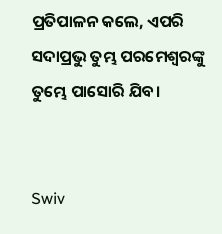ପ୍ରତିପାଳନ କଲେ, ଏପରି ସଦାପ୍ରଭୁ ତୁମ୍ଭ ପରମେଶ୍ୱରଙ୍କୁ ତୁମ୍ଭେ ପାସୋରି ଯିବ।


Swiv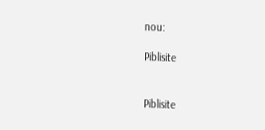nou:

Piblisite


Piblisite